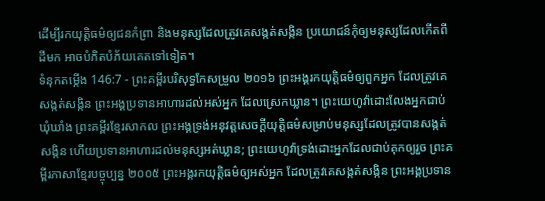ដើម្បីរកយុត្តិធម៌ឲ្យជនកំព្រា និងមនុស្សដែលត្រូវគេសង្កត់សង្កិន ប្រយោជន៍កុំឲ្យមនុស្សដែលកើតពីដីមក អាចបំភិតបំភ័យគេតទៅទៀត។
ទំនុកតម្កើង 146:7 - ព្រះគម្ពីរបរិសុទ្ធកែសម្រួល ២០១៦ ព្រះអង្គរកយុត្តិធម៌ឲ្យពួកអ្នក ដែលត្រូវគេសង្កត់សង្កិន ព្រះអង្គប្រទានអាហារដល់អស់អ្នក ដែលស្រេកឃ្លាន។ ព្រះយេហូវ៉ាដោះលែងអ្នកជាប់ឃុំឃាំង ព្រះគម្ពីរខ្មែរសាកល ព្រះអង្គទ្រង់អនុវត្តសេចក្ដីយុត្តិធម៌សម្រាប់មនុស្សដែលត្រូវបានសង្កត់សង្កិន ហើយប្រទានអាហារដល់មនុស្សអត់ឃ្លាន; ព្រះយេហូវ៉ាទ្រង់ដោះអ្នកដែលជាប់គុកឲ្យរួច ព្រះគម្ពីរភាសាខ្មែរបច្ចុប្បន្ន ២០០៥ ព្រះអង្គរកយុត្តិធម៌ឲ្យអស់អ្នក ដែលត្រូវគេសង្កត់សង្កិន ព្រះអង្គប្រទាន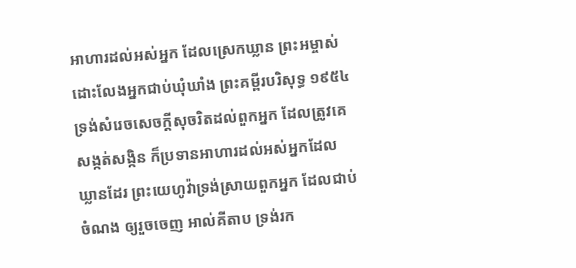អាហារដល់អស់អ្នក ដែលស្រេកឃ្លាន ព្រះអម្ចាស់ដោះលែងអ្នកជាប់ឃុំឃាំង ព្រះគម្ពីរបរិសុទ្ធ ១៩៥៤ ទ្រង់សំរេចសេចក្ដីសុចរិតដល់ពួកអ្នក ដែលត្រូវគេសង្កត់សង្កិន ក៏ប្រទានអាហារដល់អស់អ្នកដែលឃ្លានដែរ ព្រះយេហូវ៉ាទ្រង់ស្រាយពួកអ្នក ដែលជាប់ចំណង ឲ្យរួចចេញ អាល់គីតាប ទ្រង់រក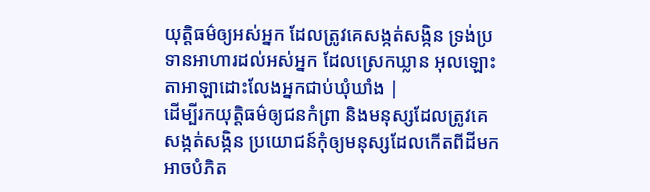យុត្តិធម៌ឲ្យអស់អ្នក ដែលត្រូវគេសង្កត់សង្កិន ទ្រង់ប្រទានអាហារដល់អស់អ្នក ដែលស្រេកឃ្លាន អុលឡោះតាអាឡាដោះលែងអ្នកជាប់ឃុំឃាំង |
ដើម្បីរកយុត្តិធម៌ឲ្យជនកំព្រា និងមនុស្សដែលត្រូវគេសង្កត់សង្កិន ប្រយោជន៍កុំឲ្យមនុស្សដែលកើតពីដីមក អាចបំភិត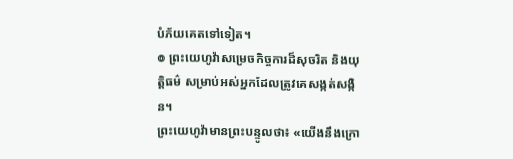បំភ័យគេតទៅទៀត។
៙ ព្រះយេហូវ៉ាសម្រេចកិច្ចការដ៏សុចរិត និងយុត្តិធម៌ សម្រាប់អស់អ្នកដែលត្រូវគេសង្កត់សង្កិន។
ព្រះយេហូវ៉ាមានព្រះបន្ទូលថា៖ «យើងនឹងក្រោ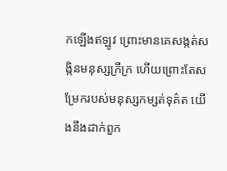កឡើងឥឡូវ ព្រោះមានគេសង្កត់សង្កិនមនុស្សក្រីក្រ ហើយព្រោះតែសម្រែករបស់មនុស្សកម្សត់ទុគ៌ត យើងនឹងដាក់ពួក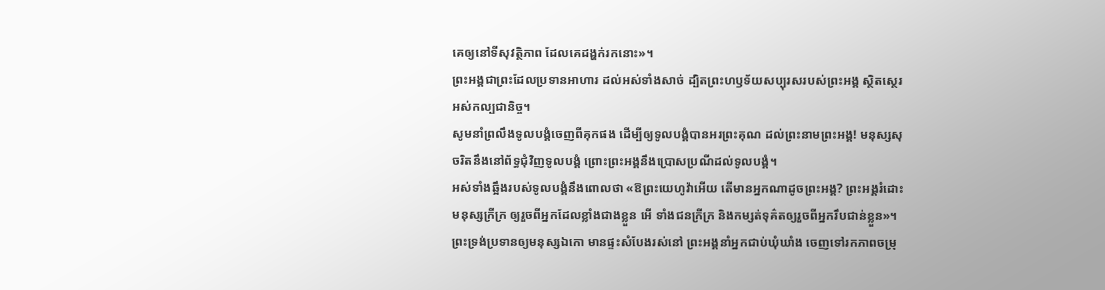គេឲ្យនៅទីសុវត្ថិភាព ដែលគេដង្ហក់រកនោះ»។
ព្រះអង្គជាព្រះដែលប្រទានអាហារ ដល់អស់ទាំងសាច់ ដ្បិតព្រះហឫទ័យសប្បុរសរបស់ព្រះអង្គ ស្ថិតស្ថេរអស់កល្បជានិច្ច។
សូមនាំព្រលឹងទូលបង្គំចេញពីគុកផង ដើម្បីឲ្យទូលបង្គំបានអរព្រះគុណ ដល់ព្រះនាមព្រះអង្គ! មនុស្សសុចរិតនឹងនៅព័ទ្ធជុំវិញទូលបង្គំ ព្រោះព្រះអង្គនឹងប្រោសប្រណីដល់ទូលបង្គំ។
អស់ទាំងឆ្អឹងរបស់ទូលបង្គំនឹងពោលថា «ឱព្រះយេហូវ៉ាអើយ តើមានអ្នកណាដូចព្រះអង្គ? ព្រះអង្គរំដោះមនុស្សក្រីក្រ ឲ្យរួចពីអ្នកដែលខ្លាំងជាងខ្លួន អើ ទាំងជនក្រីក្រ និងកម្សត់ទុគ៌តឲ្យរួចពីអ្នករឹបជាន់ខ្លួន»។
ព្រះទ្រង់ប្រទានឲ្យមនុស្សឯកោ មានផ្ទះសំបែងរស់នៅ ព្រះអង្គនាំអ្នកជាប់ឃុំឃាំង ចេញទៅរកភាពចម្រុ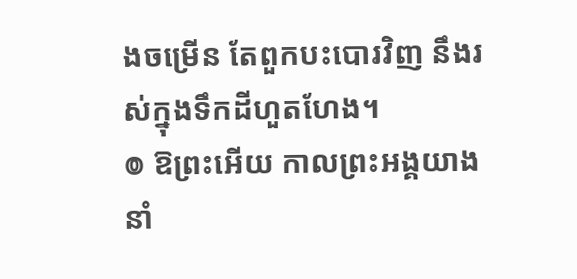ងចម្រើន តែពួកបះបោរវិញ នឹងរស់ក្នុងទឹកដីហួតហែង។
៙ ឱព្រះអើយ កាលព្រះអង្គយាងនាំ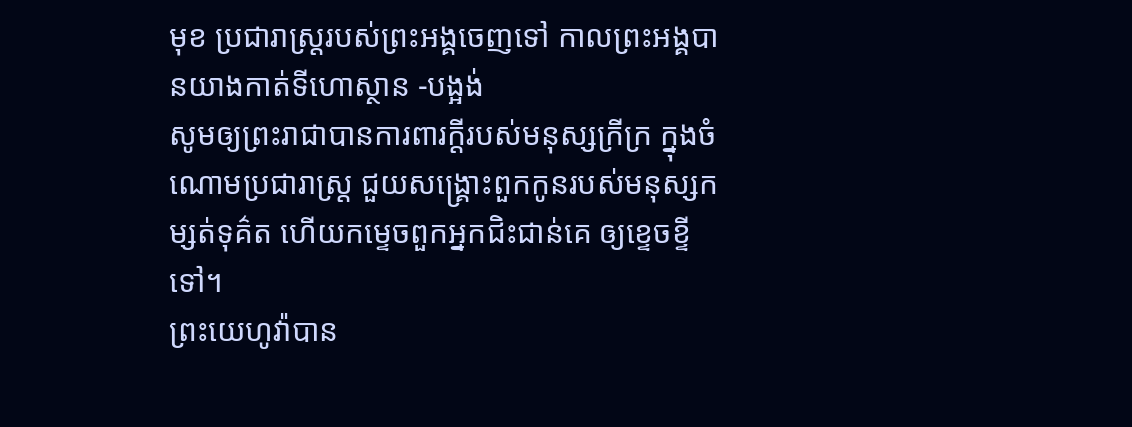មុខ ប្រជារាស្ត្ររបស់ព្រះអង្គចេញទៅ កាលព្រះអង្គបានយាងកាត់ទីហោស្ថាន -បង្អង់
សូមឲ្យព្រះរាជាបានការពារក្ដីរបស់មនុស្សក្រីក្រ ក្នុងចំណោមប្រជារាស្ត្រ ជួយសង្គ្រោះពួកកូនរបស់មនុស្សកម្សត់ទុគ៌ត ហើយកម្ទេចពួកអ្នកជិះជាន់គេ ឲ្យខ្ទេចខ្ទីទៅ។
ព្រះយេហូវ៉ាបាន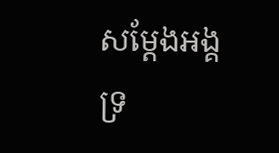សម្ដែងអង្គទ្រ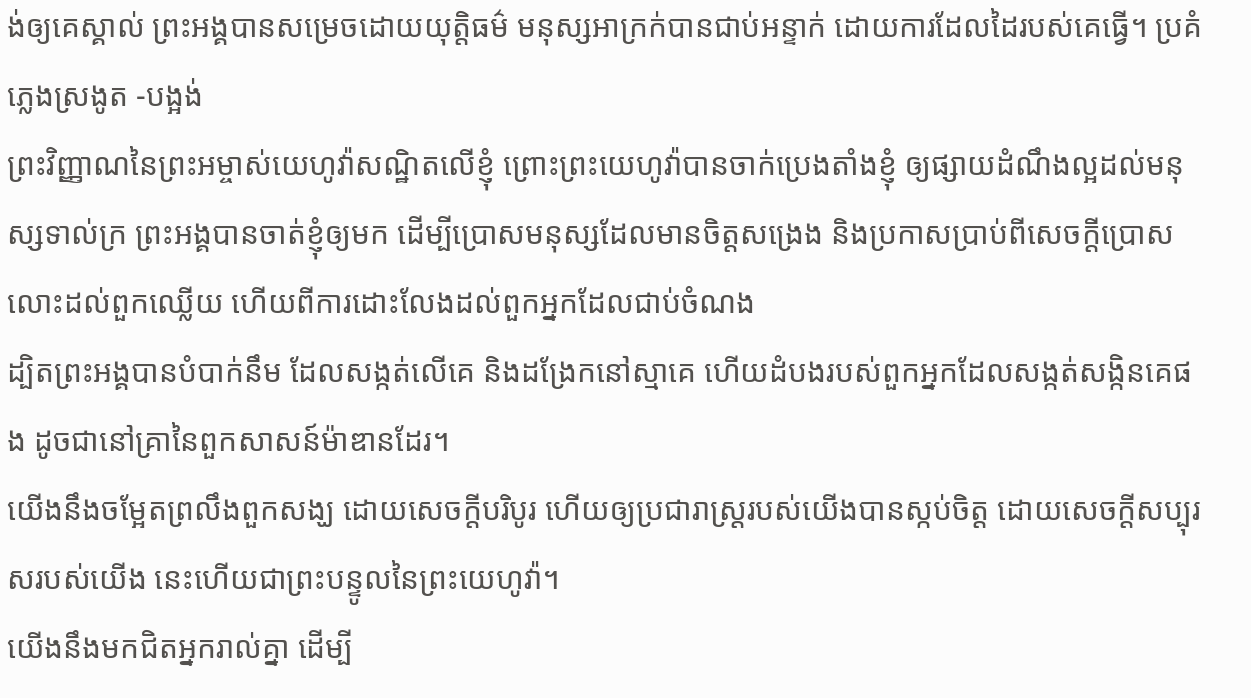ង់ឲ្យគេស្គាល់ ព្រះអង្គបានសម្រេចដោយយុត្តិធម៌ មនុស្សអាក្រក់បានជាប់អន្ទាក់ ដោយការដែលដៃរបស់គេធ្វើ។ ប្រគំភ្លេងស្រងូត -បង្អង់
ព្រះវិញ្ញាណនៃព្រះអម្ចាស់យេហូវ៉ាសណ្ឋិតលើខ្ញុំ ព្រោះព្រះយេហូវ៉ាបានចាក់ប្រេងតាំងខ្ញុំ ឲ្យផ្សាយដំណឹងល្អដល់មនុស្សទាល់ក្រ ព្រះអង្គបានចាត់ខ្ញុំឲ្យមក ដើម្បីប្រោសមនុស្សដែលមានចិត្តសង្រេង និងប្រកាសប្រាប់ពីសេចក្ដីប្រោសលោះដល់ពួកឈ្លើយ ហើយពីការដោះលែងដល់ពួកអ្នកដែលជាប់ចំណង
ដ្បិតព្រះអង្គបានបំបាក់នឹម ដែលសង្កត់លើគេ និងដង្រែកនៅស្មាគេ ហើយដំបងរបស់ពួកអ្នកដែលសង្កត់សង្កិនគេផង ដូចជានៅគ្រានៃពួកសាសន៍ម៉ាឌានដែរ។
យើងនឹងចម្អែតព្រលឹងពួកសង្ឃ ដោយសេចក្ដីបរិបូរ ហើយឲ្យប្រជារាស្ត្ររបស់យើងបានស្កប់ចិត្ត ដោយសេចក្ដីសប្បុរសរបស់យើង នេះហើយជាព្រះបន្ទូលនៃព្រះយេហូវ៉ា។
យើងនឹងមកជិតអ្នករាល់គ្នា ដើម្បី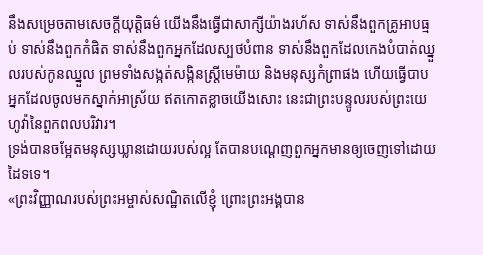នឹងសម្រេចតាមសេចក្ដីយុត្តិធម៌ យើងនឹងធ្វើជាសាក្សីយ៉ាងរហ័ស ទាស់នឹងពួកគ្រូអាបធ្មប់ ទាស់នឹងពួកកំផិត ទាស់នឹងពួកអ្នកដែលស្បថបំពាន ទាស់នឹងពួកដែលកេងបំបាត់ឈ្នួលរបស់កូនឈ្នួល ព្រមទាំងសង្កត់សង្កិនស្ត្រីមេម៉ាយ និងមនុស្សកំព្រាផង ហើយធ្វើបាបអ្នកដែលចូលមកស្នាក់អាស្រ័យ ឥតកោតខ្លាចយើងសោះ នេះជាព្រះបន្ទូលរបស់ព្រះយេហូវ៉ានៃពួកពលបរិវារ។
ទ្រង់បានចម្អែតមនុស្សឃ្លានដោយរបស់ល្អ តែបានបណ្តេញពួកអ្នកមានឲ្យចេញទៅដោយដៃទទេ។
«ព្រះវិញ្ញាណរបស់ព្រះអម្ចាស់សណ្ឋិតលើខ្ញុំ ព្រោះព្រះអង្គបាន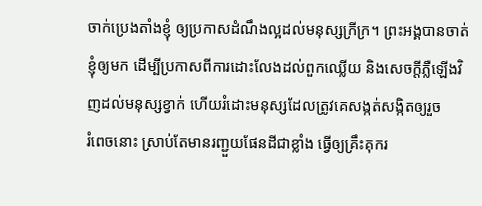ចាក់ប្រេងតាំងខ្ញុំ ឲ្យប្រកាសដំណឹងល្អដល់មនុស្សក្រីក្រ។ ព្រះអង្គបានចាត់ខ្ញុំឲ្យមក ដើម្បីប្រកាសពីការដោះលែងដល់ពួកឈ្លើយ និងសេចក្តីភ្លឺឡើងវិញដល់មនុស្សខ្វាក់ ហើយរំដោះមនុស្សដែលត្រូវគេសង្កត់សង្កិតឲ្យរួច
រំពេចនោះ ស្រាប់តែមានរញ្ជួយផែនដីជាខ្លាំង ធ្វើឲ្យគ្រឹះគុករ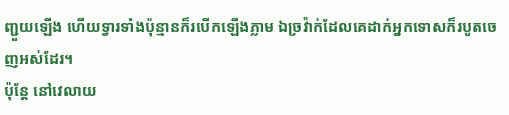ញ្ជួយឡើង ហើយទ្វារទាំងប៉ុន្មានក៏របើកឡើងភ្លាម ឯច្រវ៉ាក់ដែលគេដាក់អ្នកទោសក៏របូតចេញអស់ដែរ។
ប៉ុន្តែ នៅវេលាយ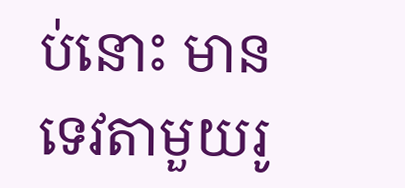ប់នោះ មានទេវតាមួយរូ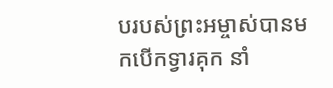បរបស់ព្រះអម្ចាស់បានមកបើកទ្វារគុក នាំ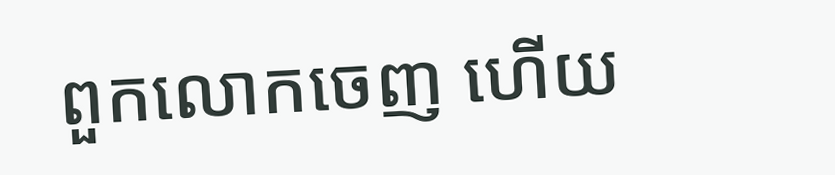ពួកលោកចេញ ហើយ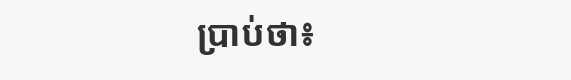ប្រាប់ថា៖